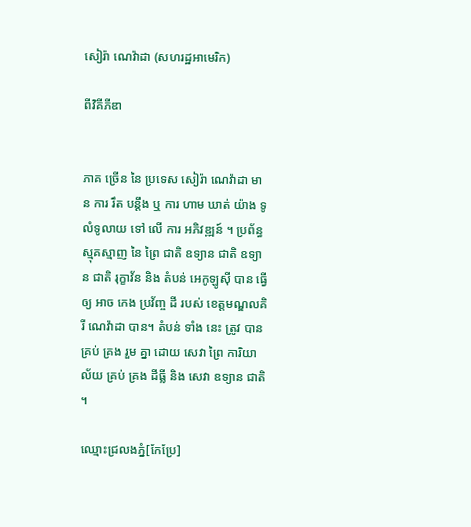សៀរ៉ា ណេវ៉ាដា (សហរដ្ឋអាមេរិក)

ពីវិគីភីឌា


ភាគ ច្រើន នៃ ប្រទេស សៀរ៉ា ណេវ៉ាដា មាន ការ រឹត បន្តឹង ឬ ការ ហាម ឃាត់ យ៉ាង ទូលំទូលាយ ទៅ លើ ការ អភិវឌ្ឍន៍ ។ ប្រព័ន្ធ ស្មុគស្មាញ នៃ ព្រៃ ជាតិ ឧទ្យាន ជាតិ ឧទ្យាន ជាតិ រុក្ខាវ័ន និង តំបន់ អេកូឡូស៊ី បាន ធ្វើ ឲ្យ អាច កេង ប្រវ័ញ្ច ដី របស់ ខេត្តមណ្ឌលគិរី ណេវ៉ាដា បាន។ តំបន់ ទាំង នេះ ត្រូវ បាន គ្រប់ គ្រង រួម គ្នា ដោយ សេវា ព្រៃ ការិយាល័យ គ្រប់ គ្រង ដីធ្លី និង សេវា ឧទ្យាន ជាតិ ។

ឈ្មោះជ្រលងភ្នំ[កែប្រែ]